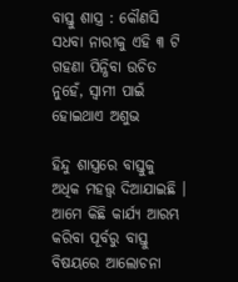ବାସ୍ତୁ ଶାସ୍ତ୍ର : କୌଣସି ସଧବା ନାରୀକୁ ଏହି ୩ ଟି ଗହଣା ପିନ୍ଧିବା ଉଚିତ ନୁହେଁ, ସ୍ଵାମୀ ପାଇଁ ହୋଇଥାଏ ଅଶୁଭ

ହିନ୍ଦୁ ଶାସ୍ତ୍ରରେ ବାସ୍ତୁକୁ ଅଧିକ ମହତ୍ତ୍ଵ ଦିଆଯାଇଛି । ଆମେ କିଛି କାର୍ଯ୍ୟ ଆରମ୍ଭ କରିବା ପୂର୍ବରୁ ବାସ୍ତୁ ବିଷୟରେ ଆଲୋଚନା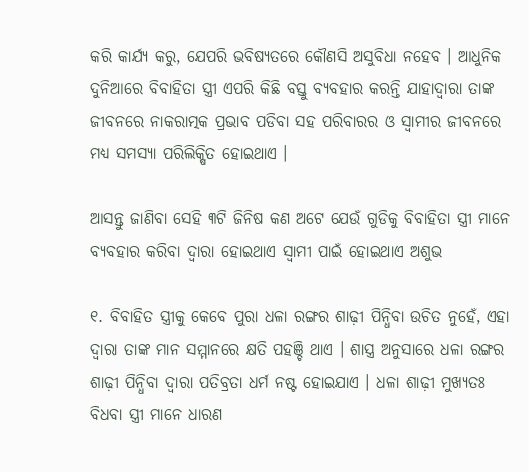କରି କାର୍ଯ୍ୟ କରୁ, ଯେପରି ଭବିଷ୍ୟତରେ କୌଣସି ଅସୁବିଧା ନହେବ । ଆଧୁନିକ ଦୁନିଆରେ ବିବାହିତା ସ୍ତ୍ରୀ ଏପରି କିଛି ବସ୍ତୁ ବ୍ୟବହାର କରନ୍ତି ଯାହାଦ୍ୱାରା ତାଙ୍କ ଜୀବନରେ ନାକରାତ୍ମକ ପ୍ରଭାବ ପଡିବା ସହ ପରିବାରର ଓ ସ୍ଵାମୀର ଜୀବନରେ ମଧ୍ୟ ସମସ୍ୟା ପରିଲିକ୍ଷିତ ହୋଇଥାଏ ।

ଆସନ୍ତୁ ଜାଣିବା ସେହି ୩ଟି ଜିନିଷ କଣ ଅଟେ ଯେଉଁ ଗୁଡିକୁ ବିବାହିତା ସ୍ତ୍ରୀ ମାନେ ବ୍ୟବହାର କରିବା ଦ୍ଵାରା ହୋଇଥାଏ ସ୍ଵାମୀ ପାଇଁ ହୋଇଥାଏ ଅଶୁଭ

୧. ବିବାହିତ ସ୍ତ୍ରୀକୁ କେବେ ପୁରା ଧଳା ରଙ୍ଗର ଶାଢ଼ୀ ପିନ୍ଧିବା ଉଚିତ ନୁହେଁ, ଏହା ଦ୍ଵାରା ତାଙ୍କ ମାନ ସମ୍ମାନରେ କ୍ଷତି ପହଞ୍ଚି ଥାଏ । ଶାସ୍ତ୍ର ଅନୁସାରେ ଧଳା ରଙ୍ଗର ଶାଢ଼ୀ ପିନ୍ଧିବା ଦ୍ଵାରା ପତିବ୍ରତା ଧର୍ମ ନଷ୍ଟ ହୋଇଯାଏ । ଧଳା ଶାଢ଼ୀ ମୁଖ୍ଯତଃ ବିଧବା ସ୍ତ୍ରୀ ମାନେ ଧାରଣ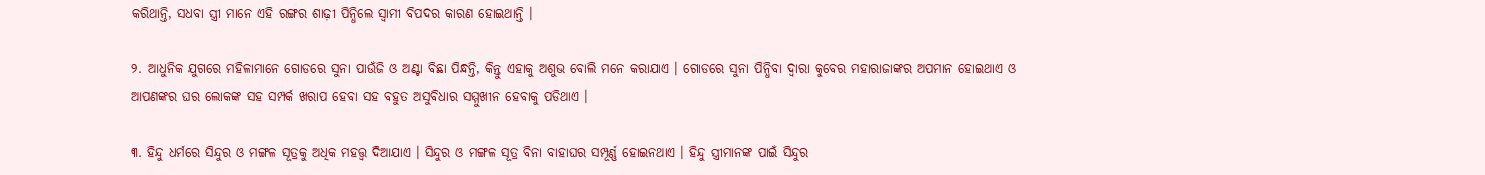କରିଥାନ୍ତି, ସଧବା ସ୍ତ୍ରୀ ମାନେ ଏହି ରଙ୍ଗର ଶାଢ଼ୀ ପିନ୍ଧିଲେ ସ୍ଵାମୀ ବିପଦର କାରଣ ହୋଇଥାନ୍ତି ।

୨. ଆଧୁନିକ ଯୁଗରେ ମହିଳାମାନେ ଗୋଡରେ ସୁନା ପାଉଁଜି ଓ ଅଣ୍ଟା ବିଛା ପିନ୍ଧନ୍ତି, କିନ୍ତୁ ଏହାକୁ ଅଶୁଭ ବୋଲି ମନେ କରାଯାଏ । ଗୋଡରେ ସୁନା ପିନ୍ଧିବା ଦ୍ଵାରା କୁବେର ମହାରାଜାଙ୍କର ଅପମାନ ହୋଇଥାଏ ଓ ଆପଣଙ୍କର ଘର ଲୋକଙ୍କ ସହ ସମ୍ପର୍କ ଖରାପ ହେବା ସହ ବହୁତ ଅସୁବିଧାର ସମ୍ମୁଖୀନ ହେବାକୁ ପଡିଥାଏ ।

୩. ହିନ୍ଦୁ ଧର୍ମରେ ସିନ୍ଦୁର ଓ ମଙ୍ଗଳ ସୂତ୍ରକୁ ଅଧିକ ମହତ୍ତ୍ଵ ଦିଆଯାଏ । ସିନ୍ଦୁର ଓ ମଙ୍ଗଳ ସୂତ୍ର ବିନା ବାହାଘର ସମ୍ପୂର୍ଣ୍ଣ ହୋଇନଥାଏ । ହିନ୍ଦୁ ସ୍ତ୍ରୀମାନଙ୍କ ପାଇଁ ସିନ୍ଦୁର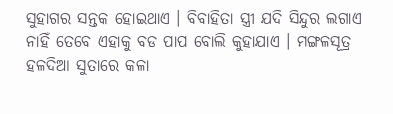ସୁହାଗର ସନ୍ତକ ହୋଇଥାଏ । ବିବାହିତା ସ୍ତ୍ରୀ ଯଦି ସିନ୍ଦୁର ଲଗାଏ ନାହିଁ ତେବେ ଏହାକୁ ବଡ ପାପ ବୋଲି କୁହାଯାଏ । ମଙ୍ଗଳସୂତ୍ର ହଳଦିଆ ସୁତାରେ କଳା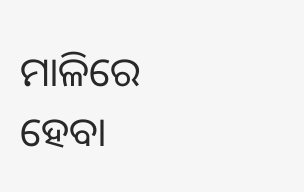ମାଳିରେ ହେବା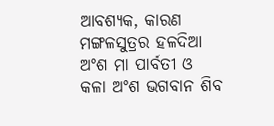ଆବଶ୍ୟକ, କାରଣ ମଙ୍ଗଳସୁତ୍ରର ହଳଦିଆ ଅଂଶ ମା ପାର୍ବତୀ ଓ କଳା ଅଂଶ ଭଗବାନ ଶିବ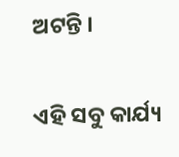ଅଟନ୍ତି ।

ଏହି ସବୁ କାର୍ଯ୍ୟ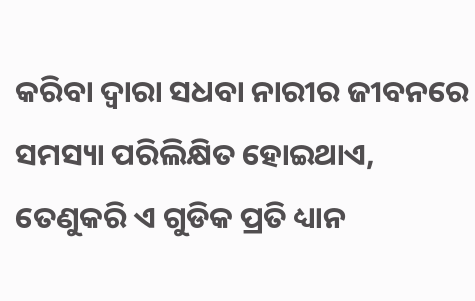କରିବା ଦ୍ଵାରା ସଧବା ନାରୀର ଜୀବନରେ ସମସ୍ୟା ପରିଲିକ୍ଷିତ ହୋଇଥାଏ, ତେଣୁକରି ଏ ଗୁଡିକ ପ୍ରତି ଧ୍ୟାନ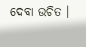ଦେବା ଉଚିତ ।